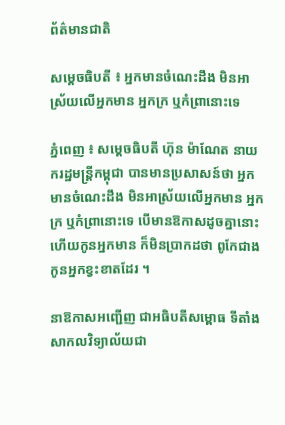ព័ត៌មានជាតិ

សម្តេចធិបតី ៖ អ្នកមានចំណេះដឹង មិនអាស្រ័យលើអ្នកមាន អ្នកក្រ ឬកំព្រានោះទេ

ភ្នំពេញ ៖ សម្តេចធិបតី ហ៊ុន ម៉ាណែត នាយករដ្ឋមន្ដ្រីកម្ពុជា បានមានប្រសាសន៍ថា អ្នកមានចំណេះដឹង មិនអាស្រ័យលើអ្នកមាន អ្នកក្រ ឬកំព្រានោះទេ បើមានឱកាសដូចគ្នានោះ ហើយកូនអ្នកមាន ក៏មិនប្រាកដថា ពូកែជាង កូនអ្នកខ្វះខាតដែរ ។

នាឱកាសអញ្ជើញ ជាអធិបតីសម្ពោធ ទីតាំងសាកលវិទ្យាល័យជា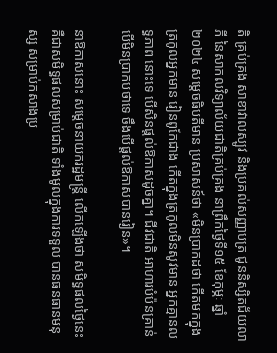តិ គ្រប់គ្រង សាខាវាលស្បូវ និងប្រគល់សញ្ញាបត្រ ជូននិស្សិតជ័យលាភី នៃសាកលវិទ្យាល័យជាតិគ្រប់គ្រង នាព្រឹកថ្ងៃទី១៥ ខែកុម្ភៈ ឆ្នាំ២០២៤ សម្ដេចធិបតីមាន ប្រសាសន៍ថា «មិនប្រាកដថា កើតមកក្នុង ត្រកូលអ្នកមាន រៀនពូកែជាង កើតក្នុងត្រកូលមិនសូវមាន អ្នកគ្មានលទ្ធភាព នោះទេ បើសិនផ្ដល់ឱកាសដូចគ្នា។ ជីវជាតិ អាហារបំប៉នគ្រាន់បើមិនប្រាកបថាទេ ចឹងបើផ្ដល់ឱកាសបានរៀន»។

នាឱកាសនោះ សម្ដេចនាយករដ្ឋមន្ដ្រី លើកឡើងថា សមិទ្ធផលថ្ងៃនេះ គឺជាសមិទ្ធផលសម្រាប់ជាតិ ទាំងមូលក្នុងការទទួល បានធនធានមនុស្ស សម្រាប់កសាងប្រ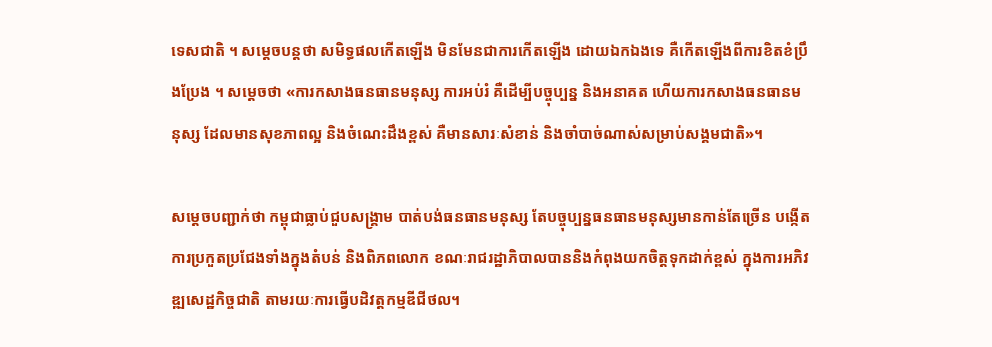ទេសជាតិ ។ សម្តេចបន្តថា សមិទ្ធផលកើតឡើង មិនមែនជាការកើតឡើង ដោយឯកឯងទេ គឺកើតឡើងពីការខិតខំប្រឹងប្រែង ។ សម្តេចថា «ការកសាងធនធានមនុស្ស ការអប់រំ គឺដើម្បីបច្ចុប្បន្ន និងអនាគត ហើយការកសាងធនធានមនុស្ស ដែលមានសុខភាពល្អ និងចំណេះដឹងខ្ពស់ គឺមានសារៈសំខាន់ និងចាំបាច់ណាស់សម្រាប់សង្គមជាតិ»។

សម្តេចបញ្ជាក់ថា កម្ពុជាធ្លាប់ជួបសង្រ្គាម បាត់បង់ធនធានមនុស្ស តែបច្ចុប្បន្នធនធានមនុស្សមានកាន់តែច្រើន បង្កើតការប្រកួតប្រជែងទាំងក្នុងតំបន់ និងពិភពលោក ខណៈរាជរដ្ឋាភិបាលបាននិងកំពុងយកចិត្តទុកដាក់ខ្ពស់ ក្នុងការអភិវឌ្ឍសេដ្ឋកិច្ចជាតិ តាមរយៈការធ្វើបដិវត្តកម្មឌីជីថល។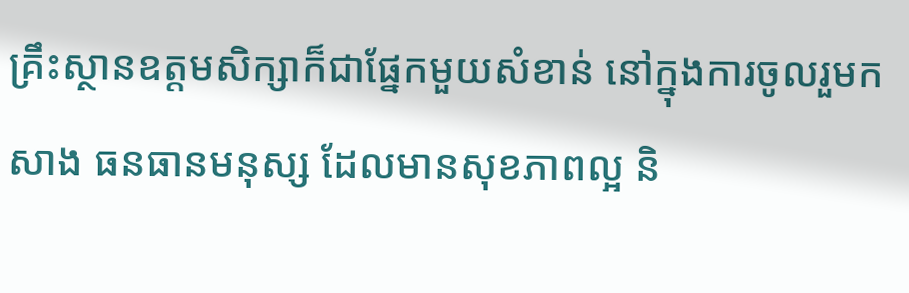គ្រឹះស្ថានឧត្តមសិក្សាក៏ជាផ្នែកមួយសំខាន់ នៅក្នុងការចូលរួមកសាង ធនធានមនុស្ស ដែលមានសុខភាពល្អ និ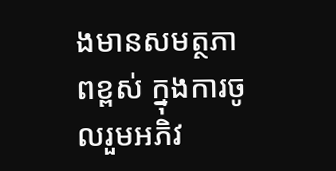ងមានសមត្ថភាពខ្ពស់ ក្នុងការចូលរួមអភិវ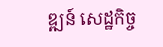ឌ្ឍន៍ សេដ្ឋកិច្ច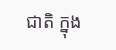ជាតិ ក្នុង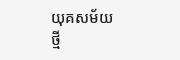យុគសម័យថ្មី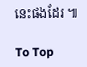នេះផងដែរ ៕

To Top